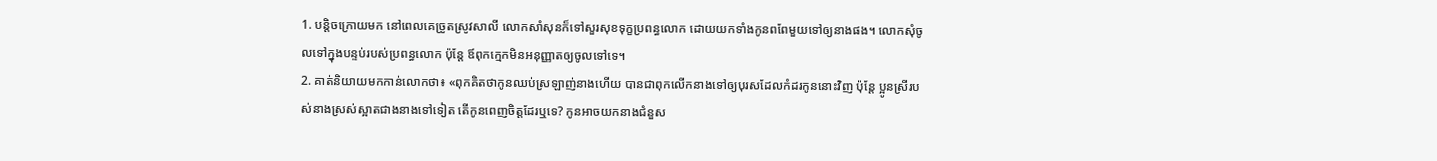1. បន្តិចក្រោយមក នៅពេលគេច្រូតស្រូវសាលី លោកសាំសុនក៏ទៅសួរសុខទុក្ខប្រពន្ធលោក ដោយយកទាំងកូនពពែមួយទៅឲ្យនាងផង។ លោកសុំចូលទៅក្នុងបន្ទប់របស់ប្រពន្ធលោក ប៉ុន្តែ ឪពុកក្មេកមិនអនុញ្ញាតឲ្យចូលទៅទេ។
2. គាត់និយាយមកកាន់លោកថា៖ «ពុកគិតថាកូនឈប់ស្រឡាញ់នាងហើយ បានជាពុកលើកនាងទៅឲ្យបុរសដែលកំដរកូននោះវិញ ប៉ុន្តែ ប្អូនស្រីរបស់នាងស្រស់ស្អាតជាងនាងទៅទៀត តើកូនពេញចិត្តដែរឬទេ? កូនអាចយកនាងជំនួស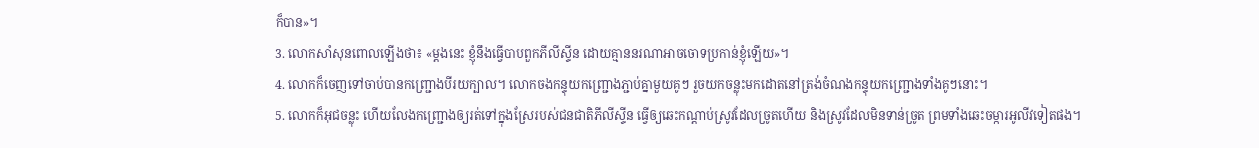ក៏បាន»។
3. លោកសាំសុនពោលឡើងថា៖ «ម្ដងនេះ ខ្ញុំនឹងធ្វើបាបពួកភីលីស្ទីន ដោយគ្មាននរណាអាចចោទប្រកាន់ខ្ញុំឡើយ»។
4. លោកក៏ចេញទៅចាប់បានកញ្ជ្រោងបីរយក្បាល។ លោកចងកន្ទុយកញ្ជ្រោងភ្ជាប់គ្នាមួយគូៗ រួចយកចន្លុះមកដោតនៅត្រង់ចំណងកន្ទុយកញ្ជ្រោងទាំងគូៗនោះ។
5. លោកក៏អុជចន្លុះ ហើយលែងកញ្ជ្រោងឲ្យរត់ទៅក្នុងស្រែរបស់ជនជាតិភីលីស្ទីន ធ្វើឲ្យឆេះកណ្ដាប់ស្រូវដែលច្រូតហើយ និងស្រូវដែលមិនទាន់ច្រូត ព្រមទាំងឆេះចម្ការអូលីវទៀតផង។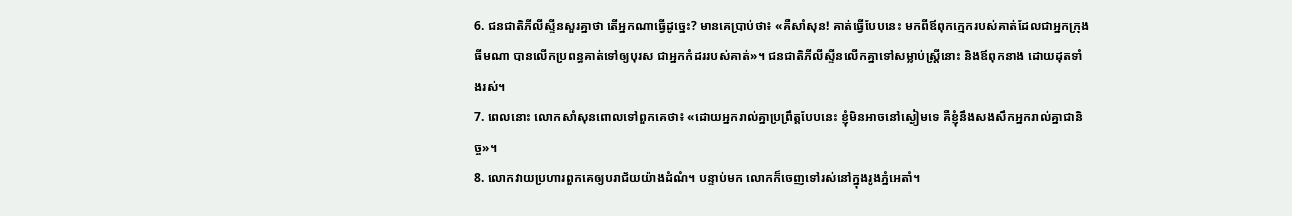6. ជនជាតិភីលីស្ទីនសួរគ្នាថា តើអ្នកណាធ្វើដូច្នេះ? មានគេប្រាប់ថា៖ «គឺសាំសុន! គាត់ធ្វើបែបនេះ មកពីឪពុកក្មេករបស់គាត់ដែលជាអ្នកក្រុងធីមណា បានលើកប្រពន្ធគាត់ទៅឲ្យបុរស ជាអ្នកកំដររបស់គាត់»។ ជនជាតិភីលីស្ទីនលើកគ្នាទៅសម្លាប់ស្ត្រីនោះ និងឪពុកនាង ដោយដុតទាំងរស់។
7. ពេលនោះ លោកសាំសុនពោលទៅពួកគេថា៖ «ដោយអ្នករាល់គ្នាប្រព្រឹត្តបែបនេះ ខ្ញុំមិនអាចនៅស្ងៀមទេ គឺខ្ញុំនឹងសងសឹកអ្នករាល់គ្នាជានិច្ច»។
8. លោកវាយប្រហារពួកគេឲ្យបរាជ័យយ៉ាងដំណំ។ បន្ទាប់មក លោកក៏ចេញទៅរស់នៅក្នុងរូងភ្នំអេតាំ។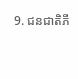9. ជនជាតិភី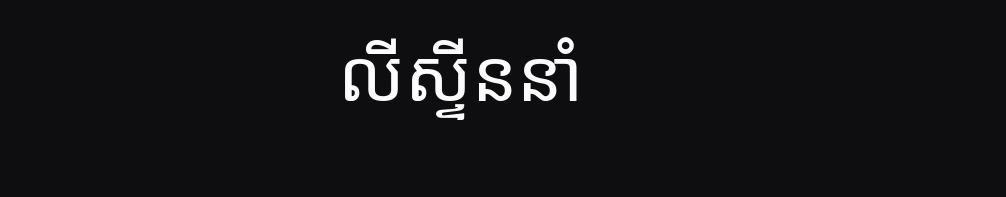លីស្ទីននាំ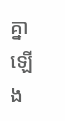គ្នាឡើង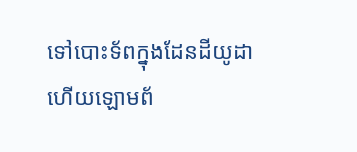ទៅបោះទ័ពក្នុងដែនដីយូដា ហើយឡោមព័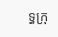ទ្ធក្រុ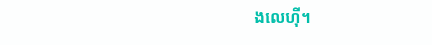ងលេហ៊ី។